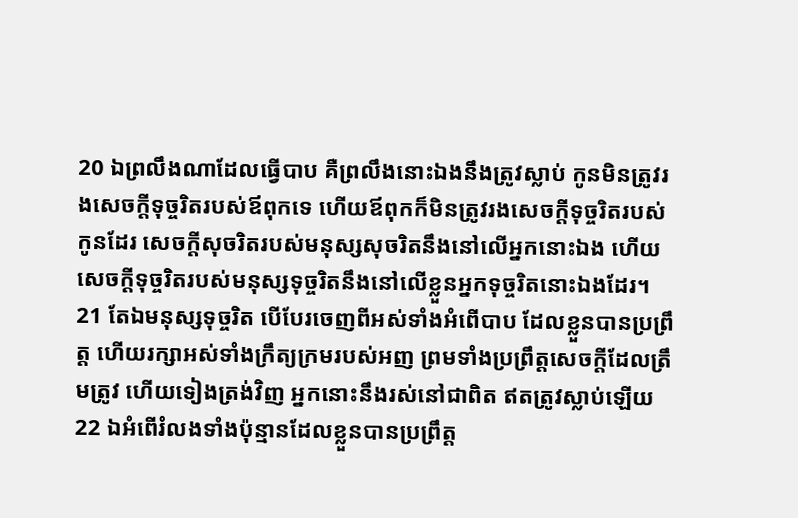20 ឯព្រលឹងណាដែលធ្វើបាប គឺព្រលឹងនោះឯងនឹងត្រូវស្លាប់ កូនមិនត្រូវរងសេចក្ដីទុច្ចរិតរបស់ឪពុកទេ ហើយឪពុកក៏មិនត្រូវរងសេចក្ដីទុច្ចរិតរបស់កូនដែរ សេចក្ដីសុចរិតរបស់មនុស្សសុចរិតនឹងនៅលើអ្នកនោះឯង ហើយសេចក្ដីទុច្ចរិតរបស់មនុស្សទុច្ចរិតនឹងនៅលើខ្លួនអ្នកទុច្ចរិតនោះឯងដែរ។
21 តែឯមនុស្សទុច្ចរិត បើបែរចេញពីអស់ទាំងអំពើបាប ដែលខ្លួនបានប្រព្រឹត្ត ហើយរក្សាអស់ទាំងក្រឹត្យក្រមរបស់អញ ព្រមទាំងប្រព្រឹត្តសេចក្ដីដែលត្រឹមត្រូវ ហើយទៀងត្រង់វិញ អ្នកនោះនឹងរស់នៅជាពិត ឥតត្រូវស្លាប់ឡើយ
22 ឯអំពើរំលងទាំងប៉ុន្មានដែលខ្លួនបានប្រព្រឹត្ត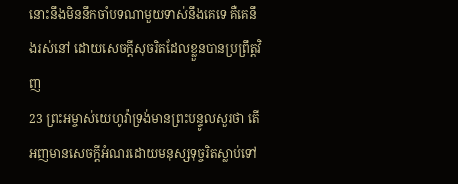នោះនឹងមិននឹកចាំបទណាមួយទាស់នឹងគេទេ គឺគេនឹងរស់នៅ ដោយសេចក្ដីសុចរិតដែលខ្លួនបានប្រព្រឹត្តវិញ
23 ព្រះអម្ចាស់យេហូវ៉ាទ្រង់មានព្រះបន្ទូលសួរថា តើអញមានសេចក្ដីអំណរដោយមនុស្សទុច្ចរិតស្លាប់ទៅ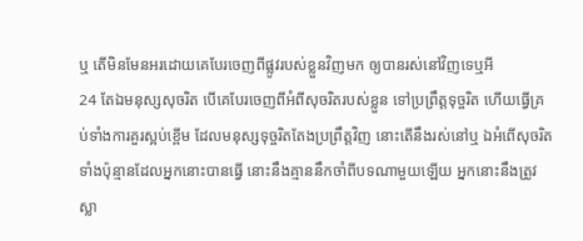ឬ តើមិនមែនអរដោយគេបែរចេញពីផ្លូវរបស់ខ្លួនវិញមក ឲ្យបានរស់នៅវិញទេឬអី
24 តែឯមនុស្សសុចរិត បើគេបែរចេញពីអំពីសុចរិតរបស់ខ្លួន ទៅប្រព្រឹត្តទុច្ចរិត ហើយធ្វើគ្រប់ទាំងការគួរស្អប់ខ្ពើម ដែលមនុស្សទុច្ចរិតតែងប្រព្រឹត្តវិញ នោះតើនឹងរស់នៅឬ ឯអំពើសុចរិតទាំងប៉ុន្មានដែលអ្នកនោះបានធ្វើ នោះនឹងគ្មាននឹកចាំពីបទណាមួយឡើយ អ្នកនោះនឹងត្រូវស្លា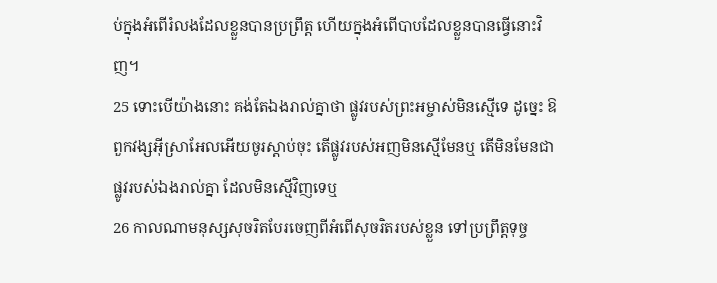ប់ក្នុងអំពើរំលងដែលខ្លួនបានប្រព្រឹត្ត ហើយក្នុងអំពើបាបដែលខ្លួនបានធ្វើនោះវិញ។
25 ទោះបើយ៉ាងនោះ គង់តែឯងរាល់គ្នាថា ផ្លូវរបស់ព្រះអម្ចាស់មិនស្មើទេ ដូច្នេះ ឱពួកវង្សអ៊ីស្រាអែលអើយចូរស្តាប់ចុះ តើផ្លូវរបស់អញមិនស្មើមែនឬ តើមិនមែនជាផ្លូវរបស់ឯងរាល់គ្នា ដែលមិនស្មើវិញទេឬ
26 កាលណាមនុស្សសុចរិតបែរចេញពីអំពើសុចរិតរបស់ខ្លួន ទៅប្រព្រឹត្តទុច្ច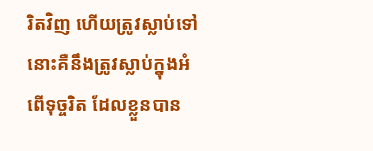រិតវិញ ហើយត្រូវស្លាប់ទៅ នោះគឺនឹងត្រូវស្លាប់ក្នុងអំពើទុច្ចរិត ដែលខ្លួនបាន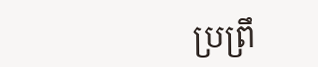ប្រព្រឹ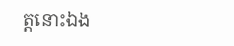ត្តនោះឯង